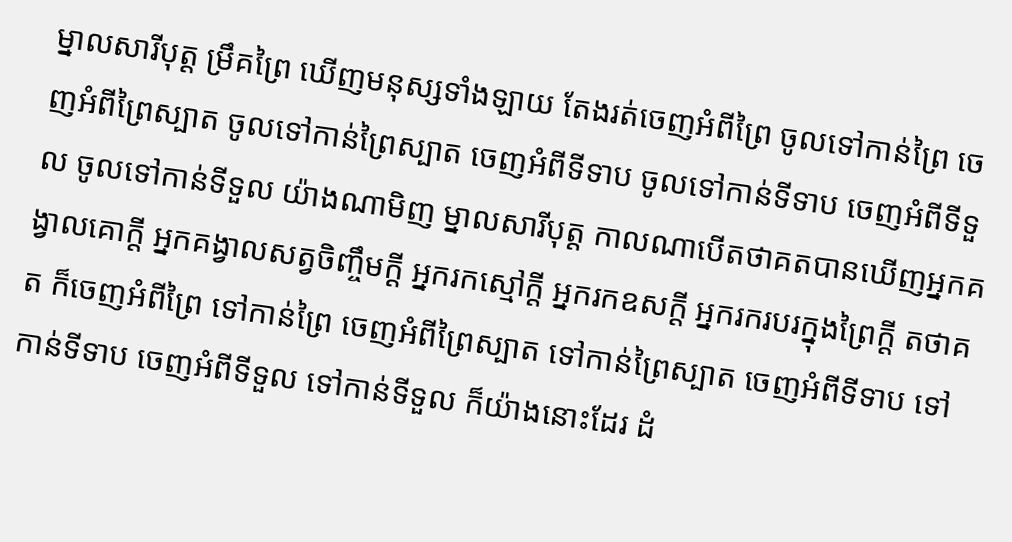ម្នាលសារីបុត្ត ម្រឹគព្រៃ ឃើញមនុស្សទាំងឡាយ តែងរត់ចេញអំពីព្រៃ ចូលទៅកាន់ព្រៃ ចេញអំពីព្រៃស្បាត ចូលទៅកាន់ព្រៃស្បាត ចេញអំពីទីទាប ចូលទៅកាន់ទីទាប ចេញអំពីទីទួល ចូលទៅកាន់ទីទួល យ៉ាងណាមិញ ម្នាលសារីបុត្ត កាលណាបើតថាគតបានឃើញអ្នកគង្វាលគោក្តី អ្នកគង្វាលសត្វចិញ្ចឹមក្តី អ្នករកស្មៅក្តី អ្នករកឧសក្តី អ្នករករបរក្នុងព្រៃក្តី តថាគត ក៏ចេញអំពីព្រៃ ទៅកាន់ព្រៃ ចេញអំពីព្រៃស្បាត ទៅកាន់ព្រៃស្បាត ចេញអំពីទីទាប ទៅកាន់ទីទាប ចេញអំពីទីទួល ទៅកាន់ទីទួល ក៏យ៉ាងនោះដែរ ដំ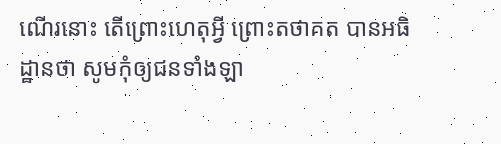ណើរនោះ តើព្រោះហេតុអ្វី ព្រោះតថាគត បានអធិដ្ឋានថា សូមកុំឲ្យជនទាំងឡា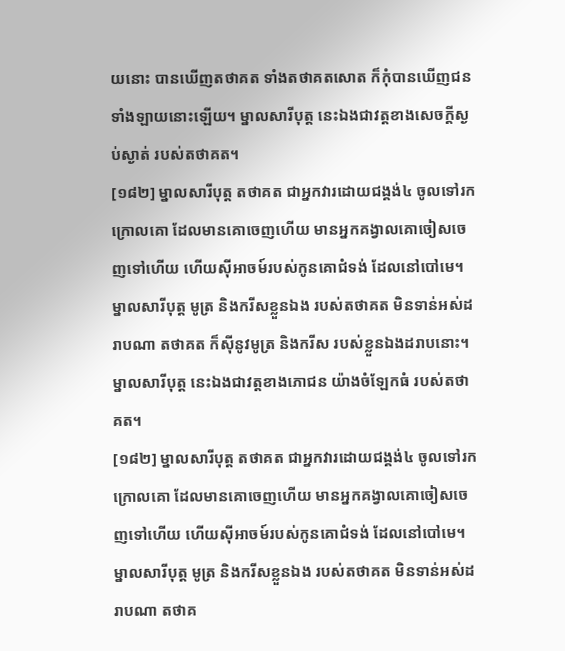យនោះ បានឃើញតថាគត ទាំងតថាគតសោត ក៏កុំបានឃើញជនទាំងឡាយនោះឡើយ។ ម្នាលសារីបុត្ត នេះឯងជាវត្តខាងសេចក្តីស្ងប់ស្ងាត់ របស់តថាគត។
[១៨២] ម្នាលសារីបុត្ត តថាគត ជាអ្នកវារដោយជង្គង់៤ ចូលទៅរកក្រោលគោ ដែលមានគោចេញហើយ មានអ្នកគង្វាលគោចៀសចេញទៅហើយ ហើយស៊ីអាចម៍របស់កូនគោជំទង់ ដែលនៅបៅមេ។ ម្នាលសារីបុត្ត មូត្រ និងករីសខ្លួនឯង របស់តថាគត មិនទាន់អស់ដរាបណា តថាគត ក៏ស៊ីនូវមូត្រ និងករីស របស់ខ្លួនឯងដរាបនោះ។ ម្នាលសារីបុត្ត នេះឯងជាវត្តខាងភោជន យ៉ាងចំឡែកធំ របស់តថាគត។
[១៨២] ម្នាលសារីបុត្ត តថាគត ជាអ្នកវារដោយជង្គង់៤ ចូលទៅរកក្រោលគោ ដែលមានគោចេញហើយ មានអ្នកគង្វាលគោចៀសចេញទៅហើយ ហើយស៊ីអាចម៍របស់កូនគោជំទង់ ដែលនៅបៅមេ។ ម្នាលសារីបុត្ត មូត្រ និងករីសខ្លួនឯង របស់តថាគត មិនទាន់អស់ដរាបណា តថាគ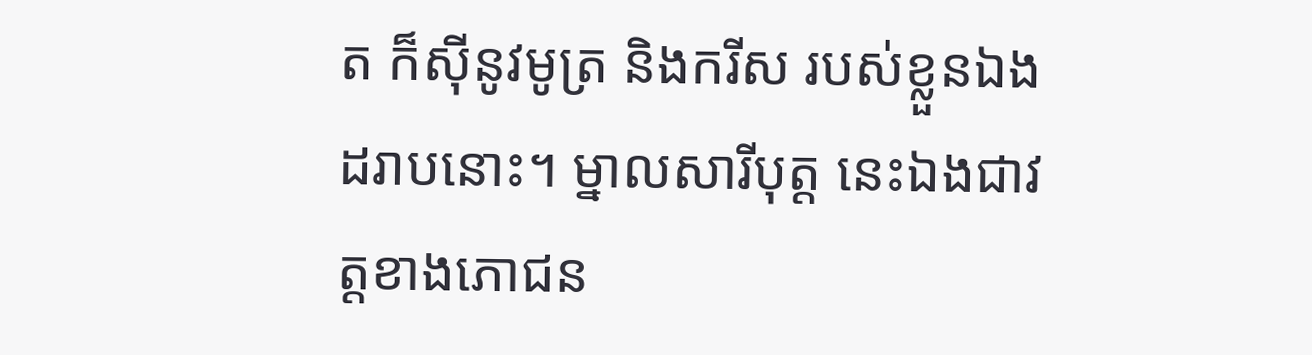ត ក៏ស៊ីនូវមូត្រ និងករីស របស់ខ្លួនឯងដរាបនោះ។ ម្នាលសារីបុត្ត នេះឯងជាវត្តខាងភោជន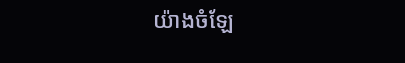យ៉ាងចំឡែ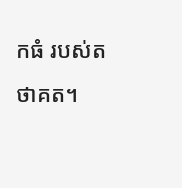កធំ របស់តថាគត។